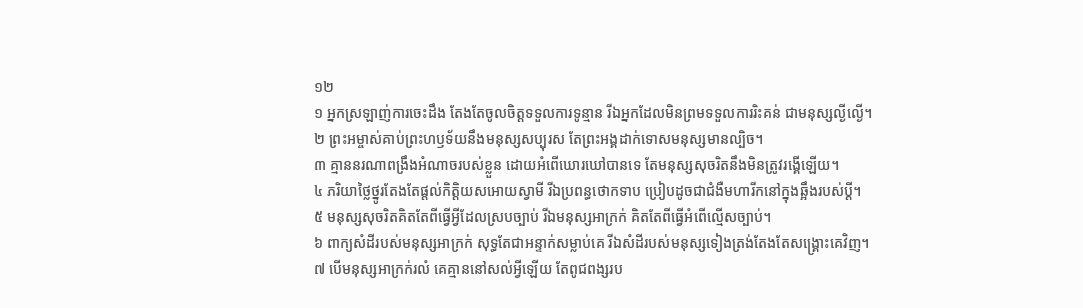១២
១ អ្នកស្រឡាញ់ការចេះដឹង តែងតែចូលចិត្តទទួលការទូន្មាន រីឯអ្នកដែលមិនព្រមទទួលការរិះគន់ ជាមនុស្សល្ងីល្ងើ។
២ ព្រះអម្ចាស់គាប់ព្រះហឫទ័យនឹងមនុស្សសប្បុរស តែព្រះអង្គដាក់ទោសមនុស្សមានល្បិច។
៣ គ្មាននរណាពង្រឹងអំណាចរបស់ខ្លួន ដោយអំពើឃោរឃៅបានទេ តែមនុស្សសុចរិតនឹងមិនត្រូវរង្គើឡើយ។
៤ ភរិយាថ្លៃថ្នូរតែងតែផ្ដល់កិត្តិយសអោយស្វាមី រីឯប្រពន្ធថោកទាប ប្រៀបដូចជាជំងឺមហារីកនៅក្នុងឆ្អឹងរបស់ប្ដី។
៥ មនុស្សសុចរិតគិតតែពីធ្វើអ្វីដែលស្របច្បាប់ រីឯមនុស្សអាក្រក់ គិតតែពីធ្វើអំពើល្មើសច្បាប់។
៦ ពាក្យសំដីរបស់មនុស្សអាក្រក់ សុទ្ធតែជាអន្ទាក់សម្លាប់គេ រីឯសំដីរបស់មនុស្សទៀងត្រង់តែងតែសង្គ្រោះគេវិញ។
៧ បើមនុស្សអាក្រក់រលំ គេគ្មាននៅសល់អ្វីឡើយ តែពូជពង្សរប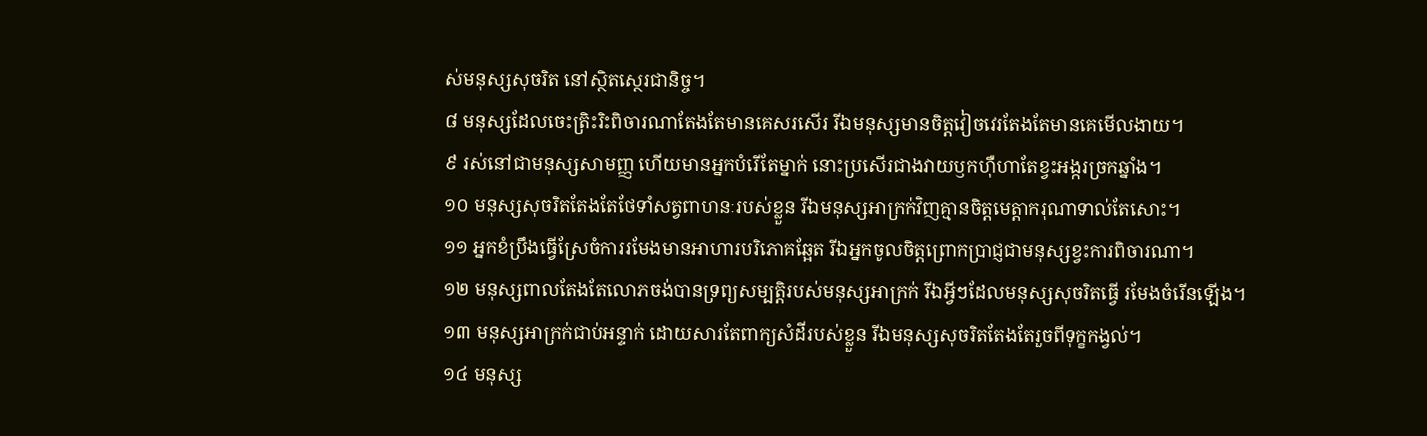ស់មនុស្សសុចរិត នៅស្ថិតស្ថេរជានិច្ច។
៨ មនុស្សដែលចេះត្រិះរិះពិចារណាតែងតែមានគេសរសើរ រីឯមនុស្សមានចិត្តវៀចវេរតែងតែមានគេមើលងាយ។
៩ រស់នៅជាមនុស្សសាមញ្ញ ហើយមានអ្នកបំរើតែម្នាក់ នោះប្រសើរជាងវាយឫកហ៊ឺហាតែខ្វះអង្ករច្រកឆ្នាំង។
១០ មនុស្សសុចរិតតែងតែថែទាំសត្វពាហនៈរបស់ខ្លួន រីឯមនុស្សអាក្រក់វិញគ្មានចិត្តមេត្តាករុណាទាល់តែសោះ។
១១ អ្នកខំប្រឹងធ្វើស្រែចំការរមែងមានអាហារបរិភោគឆ្អែត រីឯអ្នកចូលចិត្តព្រោកប្រាជ្ញជាមនុស្សខ្វះការពិចារណា។
១២ មនុស្សពាលតែងតែលោភចង់បានទ្រព្យសម្បត្តិរបស់មនុស្សអាក្រក់ រីឯអ្វីៗដែលមនុស្សសុចរិតធ្វើ រមែងចំរើនឡើង។
១៣ មនុស្សអាក្រក់ជាប់អន្ទាក់ ដោយសារតែពាក្យសំដីរបស់ខ្លួន រីឯមនុស្សសុចរិតតែងតែរួចពីទុក្ខកង្វល់។
១៤ មនុស្ស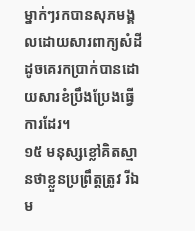ម្នាក់ៗរកបានសុភមង្គលដោយសារពាក្យសំដីដូចគេរកប្រាក់បានដោយសារខំប្រឹងប្រែងធ្វើការដែរ។
១៥ មនុស្សខ្លៅគិតស្មានថាខ្លួនប្រព្រឹត្តត្រូវ រីឯម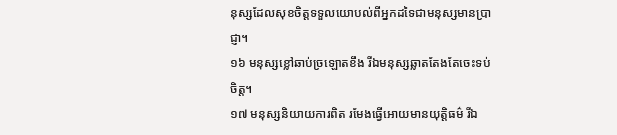នុស្សដែលសុខចិត្តទទួលយោបល់ពីអ្នកដទៃជាមនុស្សមានប្រាជ្ញា។
១៦ មនុស្សខ្លៅឆាប់ច្រឡោតខឹង រីឯមនុស្សឆ្លាតតែងតែចេះទប់ចិត្ត។
១៧ មនុស្សនិយាយការពិត រមែងធ្វើអោយមានយុត្តិធម៌ រីឯ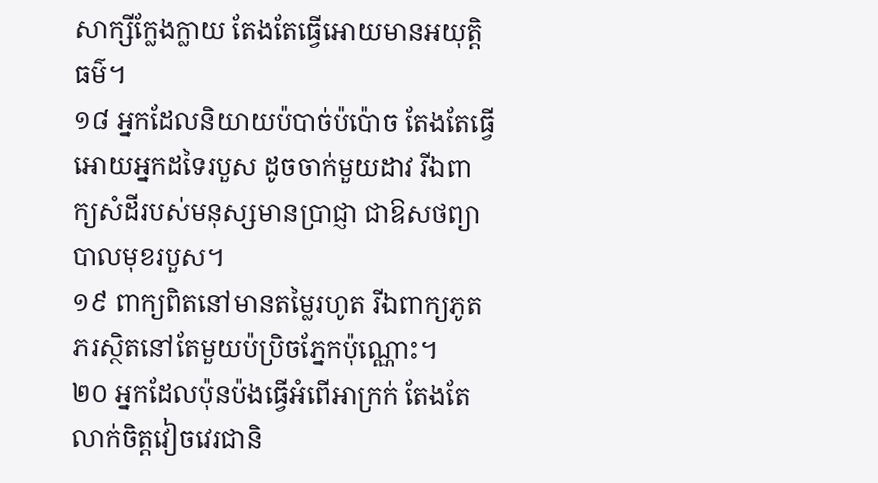សាក្សីក្លែងក្លាយ តែងតែធ្វើអោយមានអយុត្តិធម៌។
១៨ អ្នកដែលនិយាយប៉បាច់ប៉ប៉ោច តែងតែធ្វើអោយអ្នកដទៃរបួស ដូចចាក់មួយដាវ រីឯពាក្យសំដីរបស់មនុស្សមានប្រាជ្ញា ជាឱសថព្យាបាលមុខរបួស។
១៩ ពាក្យពិតនៅមានតម្លៃរហូត រីឯពាក្យភូតភរស្ថិតនៅតែមួយប៉ប្រិចភ្នែកប៉ុណ្ណោះ។
២០ អ្នកដែលប៉ុនប៉ងធ្វើអំពើអាក្រក់ តែងតែលាក់ចិត្តវៀចវេរជានិ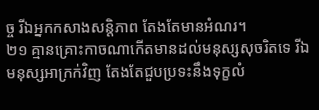ច្ច រីឯអ្នកកសាងសន្តិភាព តែងតែមានអំណរ។
២១ គ្មានគ្រោះកាចណាកើតមានដល់មនុស្សសុចរិតទេ រីឯមនុស្សអាក្រក់វិញ តែងតែជួបប្រទះនឹងទុក្ខលំ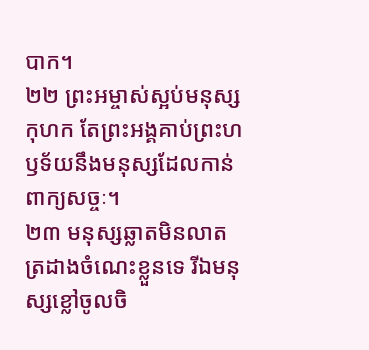បាក។
២២ ព្រះអម្ចាស់ស្អប់មនុស្សកុហក តែព្រះអង្គគាប់ព្រះហឫទ័យនឹងមនុស្សដែលកាន់ពាក្យសច្ចៈ។
២៣ មនុស្សឆ្លាតមិនលាតត្រដាងចំណេះខ្លួនទេ រីឯមនុស្សខ្លៅចូលចិ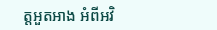ត្តអួតអាង អំពីអវិ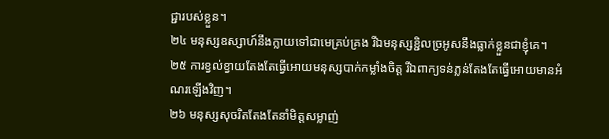ជ្ជារបស់ខ្លួន។
២៤ មនុស្សឧស្សាហ៍នឹងក្លាយទៅជាមេគ្រប់គ្រង រីឯមនុស្សខ្ជិលច្រអូសនឹងធ្លាក់ខ្លួនជាខ្ញុំគេ។
២៥ ការខ្វល់ខ្វាយតែងតែធ្វើអោយមនុស្សបាក់កម្លាំងចិត្ត រីឯពាក្យទន់ភ្លន់តែងតែធ្វើអោយមានអំណរឡើងវិញ។
២៦ មនុស្សសុចរិតតែងតែនាំមិត្តសម្លាញ់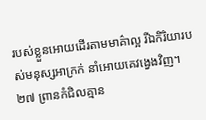របស់ខ្លួនអោយដើរតាមមាគ៌ាល្អ រីឯកិរិយារបស់មនុស្សអាក្រក់ នាំអោយគេវង្វេងវិញ។
២៧ ព្រានកំជិលគ្មាន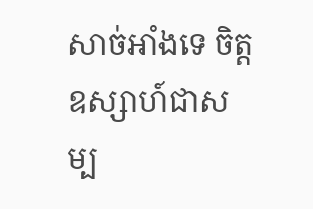សាច់អាំងទេ ចិត្តឧស្សាហ៍ជាសម្ប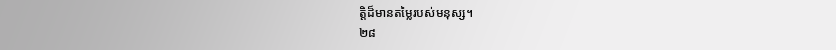ត្តិដ៏មានតម្លៃរបស់មនុស្ស។
២៨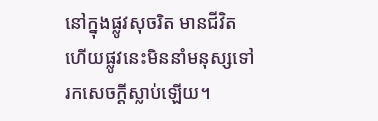នៅក្នុងផ្លូវសុចរិត មានជីវិត ហើយផ្លូវនេះមិននាំមនុស្សទៅរកសេចក្ដីស្លាប់ឡើយ។